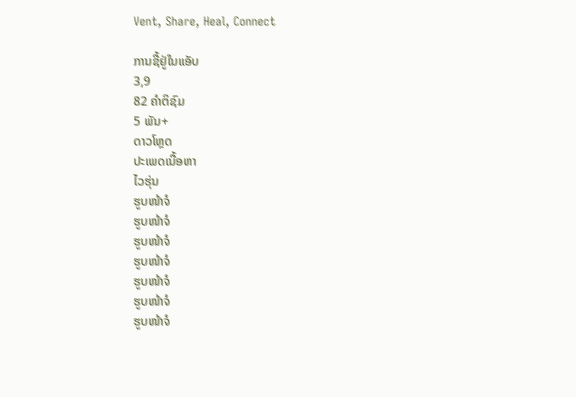Vent, Share, Heal, Connect

ການຊື້ຢູ່ໃນແອັບ
3,9
82 ຄຳຕິຊົມ
5 ພັນ+
ດາວໂຫຼດ
ປະເພດເນື້ອຫາ
ໄວຮຸ່ນ
ຮູບໜ້າຈໍ
ຮູບໜ້າຈໍ
ຮູບໜ້າຈໍ
ຮູບໜ້າຈໍ
ຮູບໜ້າຈໍ
ຮູບໜ້າຈໍ
ຮູບໜ້າຈໍ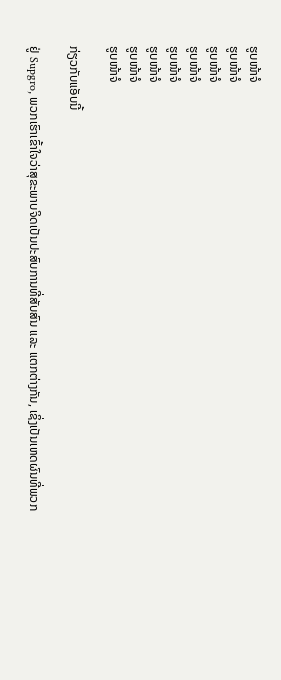ຮູບໜ້າຈໍ
ຮູບໜ້າຈໍ
ຮູບໜ້າຈໍ
ຮູບໜ້າຈໍ
ຮູບໜ້າຈໍ
ຮູບໜ້າຈໍ
ຮູບໜ້າຈໍ
ຮູບໜ້າຈໍ

ກ່ຽວກັບແອັບນີ້

ຢູ່ Supgro, ພວກເຮົາເຂົ້າໃຈວ່າສຸຂະພາບຈິດເປັນປະສົບການທີ່ສັບສົນ ແລະ ແຕກຕ່າງກັນ, ເຊິ່ງເປັນເຫດຜົນທີ່ພວກ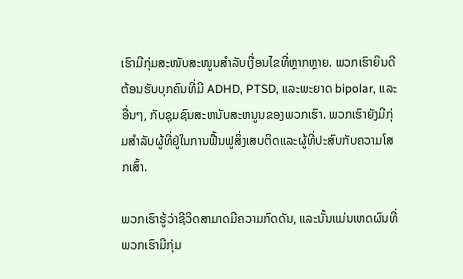ເຮົາມີກຸ່ມສະໜັບສະໜູນສຳລັບເງື່ອນໄຂທີ່ຫຼາກຫຼາຍ. ພວກເຮົາຍິນດີຕ້ອນຮັບບຸກຄົນທີ່ມີ ADHD, PTSD, ແລະພະຍາດ bipolar, ແລະອື່ນໆ, ກັບຊຸມຊົນສະຫນັບສະຫນູນຂອງພວກເຮົາ. ພວກເຮົາຍັງມີກຸ່ມສໍາລັບຜູ້ທີ່ຢູ່ໃນການຟື້ນຟູສິ່ງເສບຕິດແລະຜູ້ທີ່ປະສົບກັບຄວາມໂສກເສົ້າ.

ພວກເຮົາຮູ້ວ່າຊີວິດສາມາດມີຄວາມກົດດັນ, ແລະນັ້ນແມ່ນເຫດຜົນທີ່ພວກເຮົາມີກຸ່ມ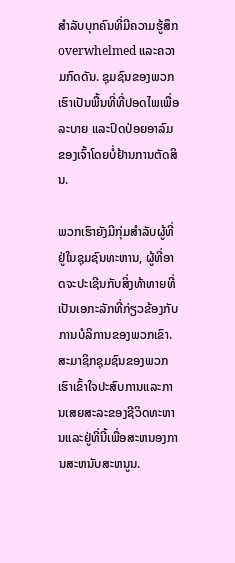ສໍາລັບບຸກຄົນທີ່ມີຄວາມຮູ້ສຶກ overwhelmed ແລະຄວາມກົດດັນ. ຊຸມຊົນຂອງພວກເຮົາເປັນພື້ນທີ່ທີ່ປອດໄພເພື່ອລະບາຍ ແລະປົດປ່ອຍອາລົມຂອງເຈົ້າໂດຍບໍ່ຢ້ານການຕັດສິນ.

ພວກເຮົາຍັງມີກຸ່ມສໍາລັບຜູ້ທີ່ຢູ່ໃນຊຸມຊົນທະຫານ, ຜູ້ທີ່ອາດຈະປະເຊີນກັບສິ່ງທ້າທາຍທີ່ເປັນເອກະລັກທີ່ກ່ຽວຂ້ອງກັບການບໍລິການຂອງພວກເຂົາ. ສະມາຊິກຊຸມຊົນຂອງພວກເຮົາເຂົ້າໃຈປະສົບການແລະການເສຍສະລະຂອງຊີວິດທະຫານແລະຢູ່ທີ່ນີ້ເພື່ອສະຫນອງການສະຫນັບສະຫນູນ.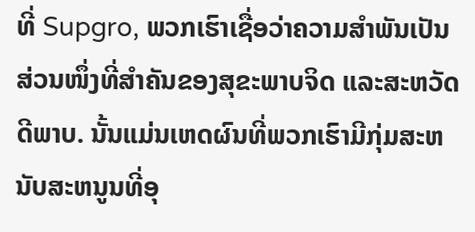ທີ່ Supgro, ພວກເຮົາເຊື່ອວ່າຄວາມສຳພັນເປັນສ່ວນໜຶ່ງທີ່ສຳຄັນຂອງສຸຂະພາບຈິດ ແລະສະຫວັດດີພາບ. ນັ້ນແມ່ນເຫດຜົນທີ່ພວກເຮົາມີກຸ່ມສະຫນັບສະຫນູນທີ່ອຸ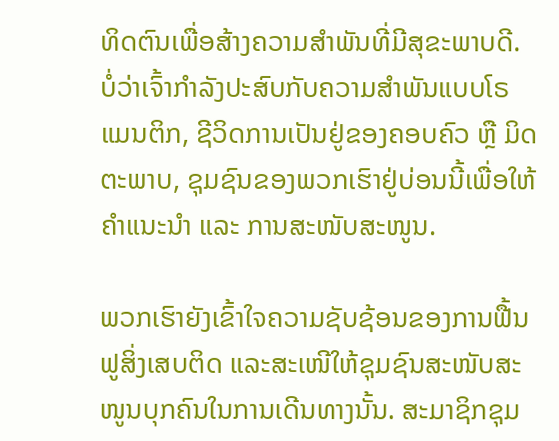ທິດຕົນເພື່ອສ້າງຄວາມສໍາພັນທີ່ມີສຸຂະພາບດີ. ບໍ່ວ່າເຈົ້າກຳລັງປະສົບກັບຄວາມສຳພັນແບບໂຣແມນຕິກ, ຊີວິດການເປັນຢູ່ຂອງຄອບຄົວ ຫຼື ມິດຕະພາບ, ຊຸມຊົນຂອງພວກເຮົາຢູ່ບ່ອນນີ້ເພື່ອໃຫ້ຄຳແນະນຳ ແລະ ການສະໜັບສະໜູນ.

ພວກເຮົາຍັງເຂົ້າໃຈຄວາມຊັບຊ້ອນຂອງການຟື້ນຟູສິ່ງເສບຕິດ ແລະສະເໜີໃຫ້ຊຸມຊົນສະໜັບສະໜູນບຸກຄົນໃນການເດີນທາງນັ້ນ. ສະມາຊິກຊຸມ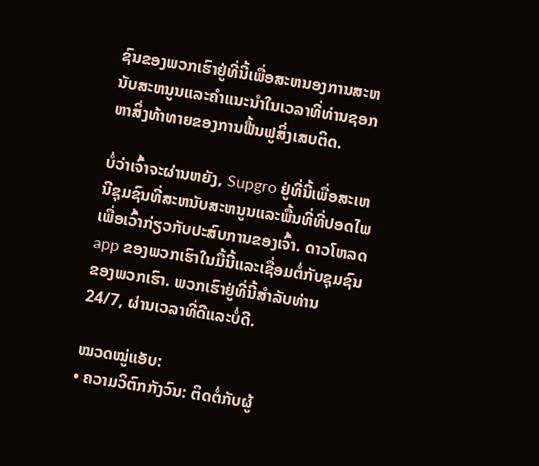ຊົນຂອງພວກເຮົາຢູ່ທີ່ນີ້ເພື່ອສະຫນອງການສະຫນັບສະຫນູນແລະຄໍາແນະນໍາໃນເວລາທີ່ທ່ານຊອກຫາສິ່ງທ້າທາຍຂອງການຟື້ນຟູສິ່ງເສບຕິດ.

ບໍ່ວ່າເຈົ້າຈະຜ່ານຫຍັງ, Supgro ຢູ່ທີ່ນີ້ເພື່ອສະເຫນີຊຸມຊົນທີ່ສະຫນັບສະຫນູນແລະພື້ນທີ່ທີ່ປອດໄພເພື່ອເວົ້າກ່ຽວກັບປະສົບການຂອງເຈົ້າ. ດາວໂຫລດ app ຂອງພວກເຮົາໃນມື້ນີ້ແລະເຊື່ອມຕໍ່ກັບຊຸມຊົນຂອງພວກເຮົາ. ພວກເຮົາຢູ່ທີ່ນີ້ສໍາລັບທ່ານ 24/7, ຜ່ານເວລາທີ່ດີແລະບໍ່ດີ.

ໝວດໝູ່ແອັບ:
• ຄວາມວິຕົກກັງວົນ: ຕິດຕໍ່ກັບຜູ້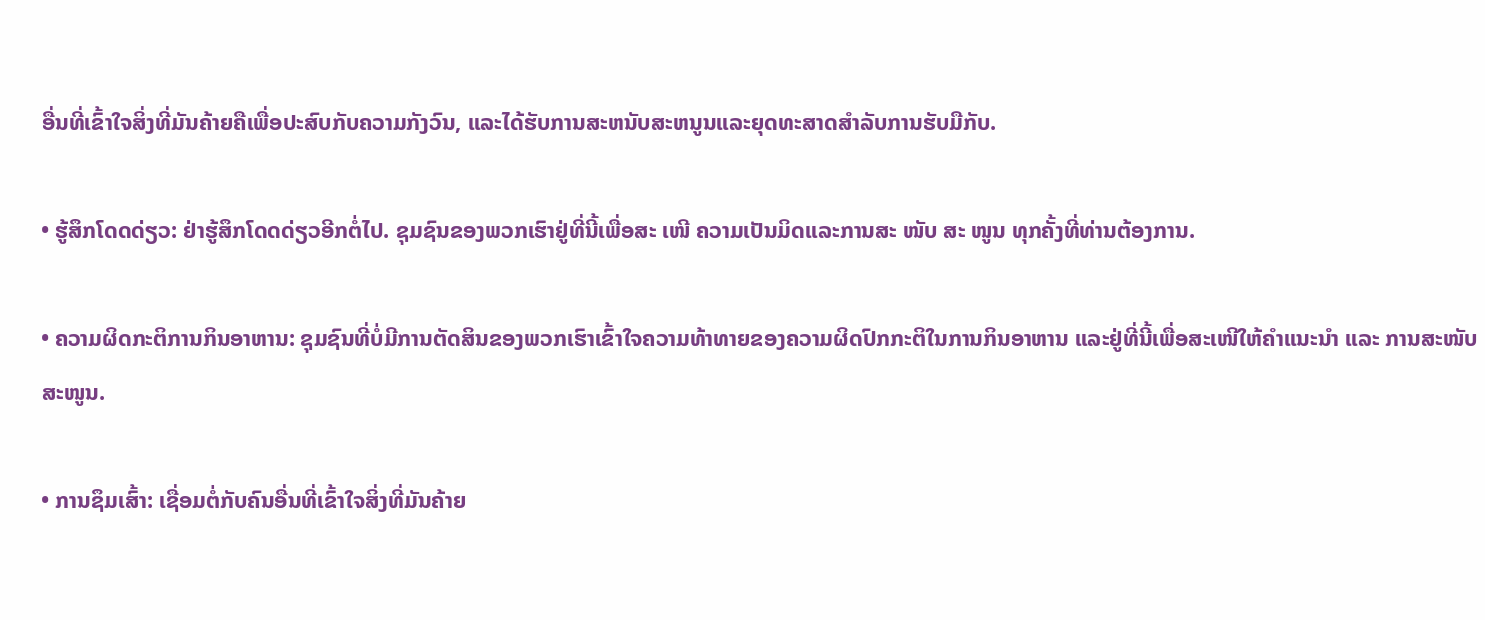ອື່ນທີ່ເຂົ້າໃຈສິ່ງທີ່ມັນຄ້າຍຄືເພື່ອປະສົບກັບຄວາມກັງວົນ, ແລະໄດ້ຮັບການສະຫນັບສະຫນູນແລະຍຸດທະສາດສໍາລັບການຮັບມືກັບ.

• ຮູ້ສຶກໂດດດ່ຽວ: ຢ່າຮູ້ສຶກໂດດດ່ຽວອີກຕໍ່ໄປ. ຊຸມຊົນຂອງພວກເຮົາຢູ່ທີ່ນີ້ເພື່ອສະ ເໜີ ຄວາມເປັນມິດແລະການສະ ໜັບ ສະ ໜູນ ທຸກຄັ້ງທີ່ທ່ານຕ້ອງການ.

• ຄວາມຜິດກະຕິການກິນອາຫານ: ຊຸມຊົນທີ່ບໍ່ມີການຕັດສິນຂອງພວກເຮົາເຂົ້າໃຈຄວາມທ້າທາຍຂອງຄວາມຜິດປົກກະຕິໃນການກິນອາຫານ ແລະຢູ່ທີ່ນີ້ເພື່ອສະເໜີໃຫ້ຄຳແນະນຳ ແລະ ການສະໜັບສະໜູນ.

• ການຊຶມເສົ້າ: ເຊື່ອມຕໍ່ກັບຄົນອື່ນທີ່ເຂົ້າໃຈສິ່ງທີ່ມັນຄ້າຍ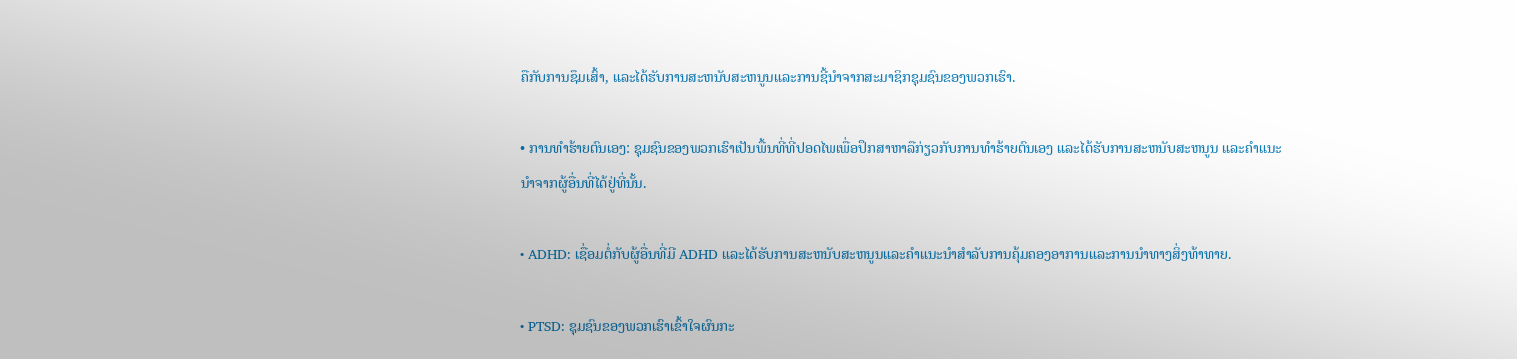ຄືກັບການຊຶມເສົ້າ, ແລະໄດ້ຮັບການສະຫນັບສະຫນູນແລະການຊີ້ນໍາຈາກສະມາຊິກຊຸມຊົນຂອງພວກເຮົາ.

• ການທໍາຮ້າຍຕົນເອງ: ຊຸມຊົນຂອງພວກເຮົາເປັນພື້ນທີ່ທີ່ປອດໄພເພື່ອປຶກສາຫາລືກ່ຽວກັບການທໍາຮ້າຍຕົນເອງ ແລະໄດ້ຮັບການສະຫນັບສະຫນູນ ແລະຄໍາແນະນໍາຈາກຜູ້ອື່ນທີ່ໄດ້ຢູ່ທີ່ນັ້ນ.

• ADHD: ເຊື່ອມຕໍ່ກັບຜູ້ອື່ນທີ່ມີ ADHD ແລະໄດ້ຮັບການສະຫນັບສະຫນູນແລະຄໍາແນະນໍາສໍາລັບການຄຸ້ມຄອງອາການແລະການນໍາທາງສິ່ງທ້າທາຍ.

• PTSD: ຊຸມຊົນຂອງພວກເຮົາເຂົ້າໃຈຜົນກະ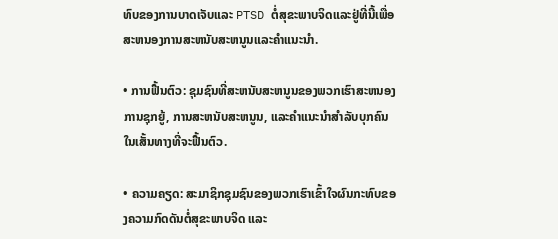ທົບຂອງການບາດເຈັບແລະ PTSD ຕໍ່ສຸຂະພາບຈິດແລະຢູ່ທີ່ນີ້ເພື່ອສະຫນອງການສະຫນັບສະຫນູນແລະຄໍາແນະນໍາ.

• ການຟື້ນຕົວ: ຊຸມຊົນທີ່ສະຫນັບສະຫນູນຂອງພວກເຮົາສະຫນອງການຊຸກຍູ້, ການສະຫນັບສະຫນູນ, ແລະຄໍາແນະນໍາສໍາລັບບຸກຄົນໃນເສັ້ນທາງທີ່ຈະຟື້ນຕົວ.

• ຄວາມຄຽດ: ສະມາຊິກຊຸມຊົນຂອງພວກເຮົາເຂົ້າໃຈຜົນກະທົບຂອງຄວາມກົດດັນຕໍ່ສຸຂະພາບຈິດ ແລະ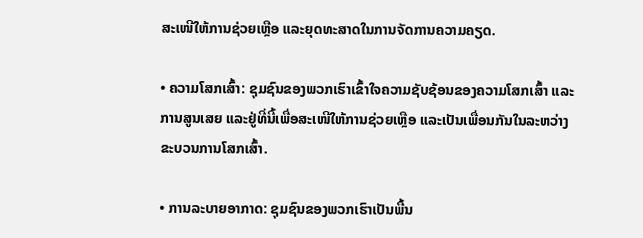ສະເໜີໃຫ້ການຊ່ວຍເຫຼືອ ແລະຍຸດທະສາດໃນການຈັດການຄວາມຄຽດ.

• ຄວາມໂສກເສົ້າ: ຊຸມຊົນຂອງພວກເຮົາເຂົ້າໃຈຄວາມຊັບຊ້ອນຂອງຄວາມໂສກເສົ້າ ແລະການສູນເສຍ ແລະຢູ່ທີ່ນີ້ເພື່ອສະເໜີໃຫ້ການຊ່ວຍເຫຼືອ ແລະເປັນເພື່ອນກັນໃນລະຫວ່າງຂະບວນການໂສກເສົ້າ.

• ການລະບາຍອາກາດ: ຊຸມຊົນຂອງພວກເຮົາເປັນພື້ນ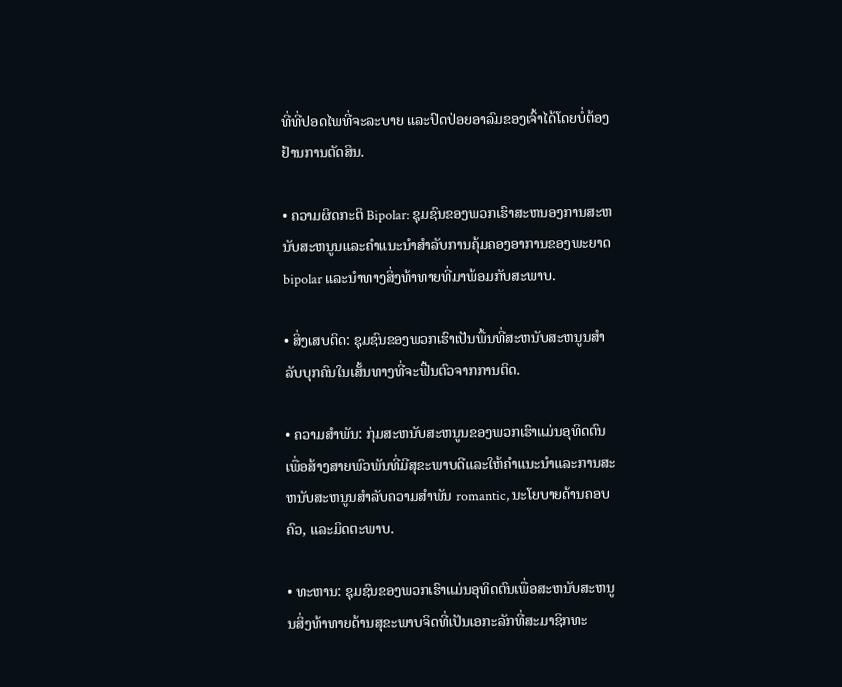ທີ່ທີ່ປອດໄພທີ່ຈະລະບາຍ ແລະປົດປ່ອຍອາລົມຂອງເຈົ້າໄດ້ໂດຍບໍ່ຕ້ອງຢ້ານການຕັດສິນ.

• ຄວາມຜິດກະຕິ Bipolar: ຊຸມຊົນຂອງພວກເຮົາສະຫນອງການສະຫນັບສະຫນູນແລະຄໍາແນະນໍາສໍາລັບການຄຸ້ມຄອງອາການຂອງພະຍາດ bipolar ແລະນໍາທາງສິ່ງທ້າທາຍທີ່ມາພ້ອມກັບສະພາບ.

• ສິ່ງເສບຕິດ: ຊຸມຊົນຂອງພວກເຮົາເປັນພື້ນທີ່ສະຫນັບສະຫນູນສໍາລັບບຸກຄົນໃນເສັ້ນທາງທີ່ຈະຟື້ນຕົວຈາກການຕິດ.

• ຄວາມສໍາພັນ: ກຸ່ມສະຫນັບສະຫນູນຂອງພວກເຮົາແມ່ນອຸທິດຕົນເພື່ອສ້າງສາຍພົວພັນທີ່ມີສຸຂະພາບດີແລະໃຫ້ຄໍາແນະນໍາແລະການສະຫນັບສະຫນູນສໍາລັບຄວາມສໍາພັນ romantic, ນະໂຍບາຍດ້ານຄອບຄົວ, ແລະມິດຕະພາບ.

• ທະຫານ: ຊຸມຊົນຂອງພວກເຮົາແມ່ນອຸທິດຕົນເພື່ອສະຫນັບສະຫນູນສິ່ງທ້າທາຍດ້ານສຸຂະພາບຈິດທີ່ເປັນເອກະລັກທີ່ສະມາຊິກທະ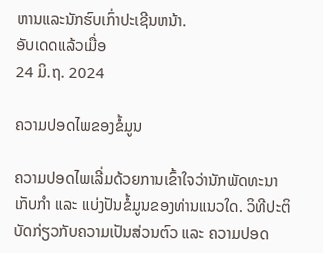ຫານແລະນັກຮົບເກົ່າປະເຊີນຫນ້າ.
ອັບເດດແລ້ວເມື່ອ
24 ມິ.ຖ. 2024

ຄວາມປອດໄພຂອງຂໍ້ມູນ

ຄວາມປອດໄພເລີ່ມດ້ວຍການເຂົ້າໃຈວ່ານັກພັດທະນາເກັບກຳ ແລະ ແບ່ງປັນຂໍ້ມູນຂອງທ່ານແນວໃດ. ວິທີປະຕິບັດກ່ຽວກັບຄວາມເປັນສ່ວນຕົວ ແລະ ຄວາມປອດ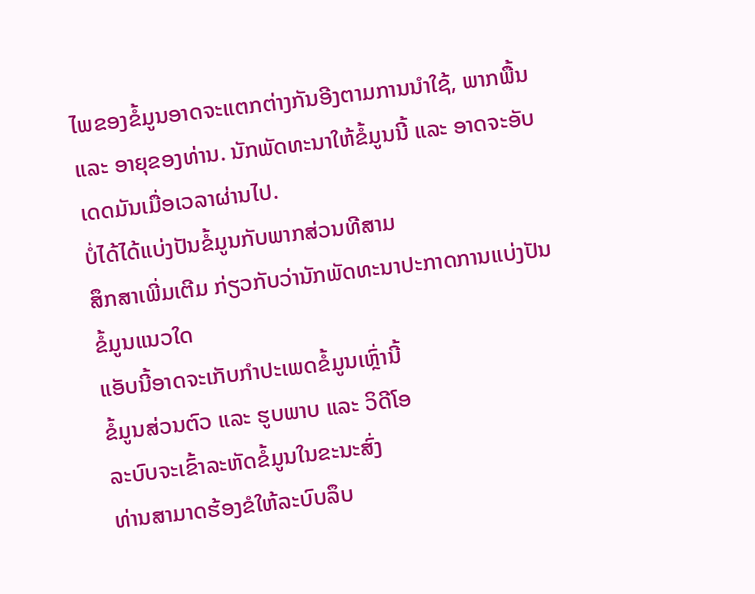ໄພຂອງຂໍ້ມູນອາດຈະແຕກຕ່າງກັນອີງຕາມການນຳໃຊ້, ພາກພື້ນ ແລະ ອາຍຸຂອງທ່ານ. ນັກພັດທະນາໃຫ້ຂໍ້ມູນນີ້ ແລະ ອາດຈະອັບເດດມັນເມື່ອເວລາຜ່ານໄປ.
ບໍ່ໄດ້ໄດ້ແບ່ງປັນຂໍ້ມູນກັບພາກສ່ວນທີສາມ
ສຶກສາເພີ່ມເຕີມ ກ່ຽວກັບວ່ານັກພັດທະນາປະກາດການແບ່ງປັນຂໍ້ມູນແນວໃດ
ແອັບນີ້ອາດຈະເກັບກຳປະເພດຂໍ້ມູນເຫຼົ່ານີ້
ຂໍ້ມູນສ່ວນຕົວ ແລະ ຮູບພາບ ແລະ ວິດີໂອ
ລະບົບຈະເຂົ້າລະຫັດຂໍ້ມູນໃນຂະນະສົ່ງ
ທ່ານສາມາດຮ້ອງຂໍໃຫ້ລະບົບລຶບ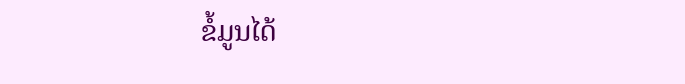ຂໍ້ມູນໄດ້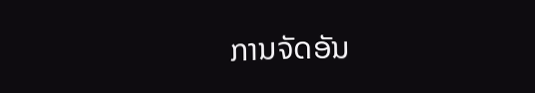ການຈັດອັນ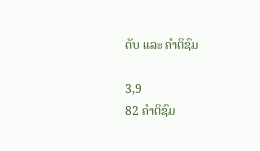ດັບ ແລະ ຄຳຕິຊົມ

3,9
82 ຄຳຕິຊົມ